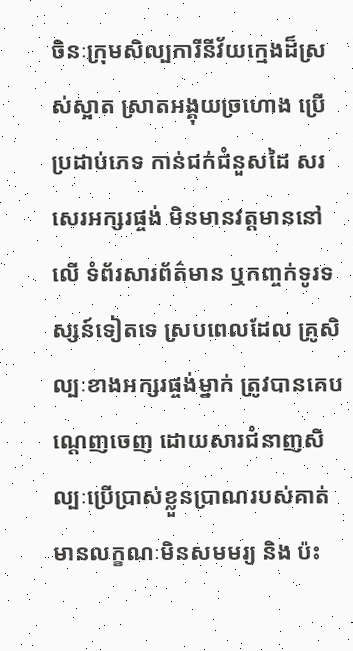ចិនៈក្រុមសិល្បការីនីវ័យក្មេងដ៏ស្រស់ស្អាត ស្រាតអង្គុយច្រហោង ប្រើប្រដាប់ភេទ កាន់ជក់ជំនួសដៃ សរសេរអក្សរផ្ចង់ មិនមានវត្តមាននៅលើ ទំព័រសារព័ត៌មាន ឬកញ្ចក់ទូរទស្សន៍ទៀតទេ ស្របពេលដែល គ្រូសិល្បៈខាងអក្សរផ្ចង់ម្នាក់ ត្រូវបានគេបណ្តេញចេញ ដោយសារជំនាញសិល្បៈប្រើប្រាស់ខ្លួនប្រាណរបស់គាត់ មានលក្ខណៈមិនសមមរ្យ និង ប៉ះ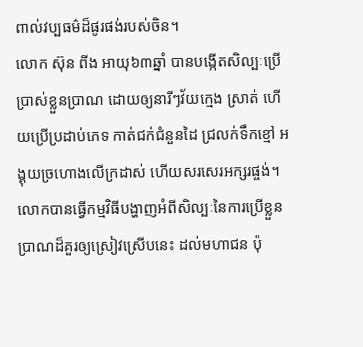ពាល់វប្បធម៌ដ៏ផូរផង់របស់ចិន។
លោក ស៊ុន ពីង អាយុ៦៣ឆ្នាំ បានបង្កើតសិល្បៈប្រើបា្រស់ខ្លួនប្រាណ ដោយឲ្យនារីៗវ័យក្មេង ស្រាត់ ហើយប្រើប្រដាប់ភេទ កាត់ជក់ជំនួនដៃ ជ្រលក់ទឹកខ្មៅ អង្គុយច្រហោងលើក្រដាស់ ហើយសរសេរអក្សរផ្ចង់។ លោកបានធ្វើកម្មវិធីបង្ហាញអំពីសិល្បៈនៃការប្រើខ្លួនប្រាណដ៏គួរឲ្យស្រៀវស្រើបនេះ ដល់មហាជន ប៉ុ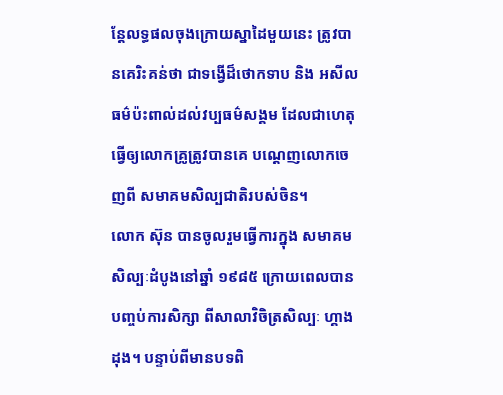ន្តែលទ្ធផលចុងក្រោយស្នាដៃមួយនេះ ត្រូវបានគេរិះគន់ថា ជាទង្វើដ៏ថោកទាប និង អសីលធម៌ប៉ះពាល់ដល់វប្បធម៌សង្គម ដែលជាហេតុធ្វើឲ្យលោកគ្រូត្រូវបានគេ បណ្តេញលោកចេញពី សមាគមសិល្បជាតិរបស់ចិន។
លោក ស៊ុន បានចូលរួមធ្វើការក្នុង សមាគមសិល្បៈដំបូងនៅឆ្នាំ ១៩៨៥ ក្រោយពេលបានបញ្ចប់ការសិក្សា ពីសាលាវិចិត្រសិល្បៈ ហ្គាង ដុង។ បន្ទាប់ពីមានបទពិ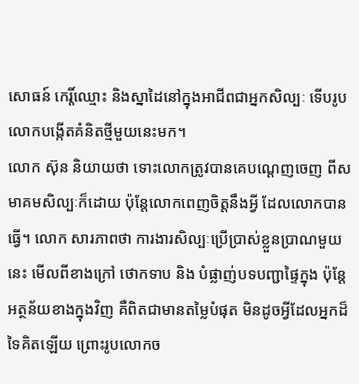សោធន៍ កេរ្តិ៍ឈ្មោះ និងស្នាដៃនៅក្នុងអាជីពជាអ្នកសិល្បៈ ទើបរូបលោកបង្កើតគំនិតថ្មីមួយនេះមក។
លោក ស៊ុន និយាយថា ទោះលោកត្រូវបានគេបណ្តេញចេញ ពីសមាគមសិល្បៈក៏ដោយ ប៉ុន្តែលោកពេញចិត្តនឹងអ្វី ដែលលោកបានធ្វើ។ លោក សារភាពថា ការងារសិល្បៈប្រើប្រាស់ខ្លួនប្រាណមួយនេះ មើលពីខាងក្រៅ ថោកទាប និង បំផ្លាញ់បទបញ្ជាផ្ទៃក្នុង ប៉ុន្តែ អត្ថន័យខាងក្នុងវិញ គឺពិតជាមានតម្លៃបំផុត មិនដូចអ្វីដែលអ្នកដ៏ទៃគិតឡើយ ព្រោះរូបលោកច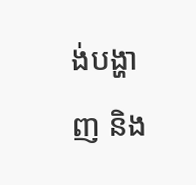ង់បង្ហាញ និង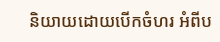និយាយដោយបើកចំហរ អំពីប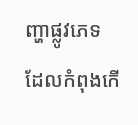ញ្ហាផ្លូវភេទ ដែលកំពុងកើ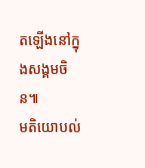តឡើងនៅក្នុងសង្គមចិន៕
មតិយោបល់